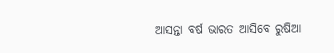ଆସନ୍ତା ବର୍ଷ ଭାରତ ଆସିବେ ରୁଷିଆ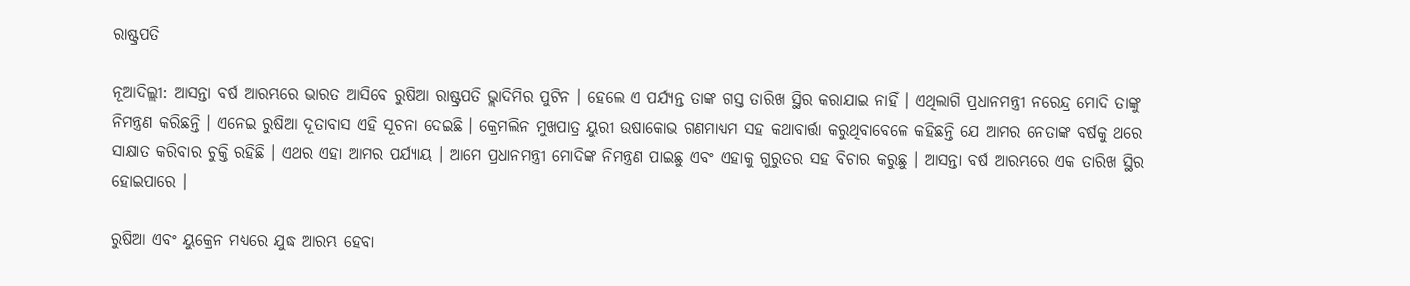ରାଷ୍ଟ୍ରପତି

ନୂଆଦିଲ୍ଲୀ: ଆସନ୍ତା ବର୍ଷ ଆରମ୍ଭରେ ଭାରତ ଆସିବେ ରୁଷିଆ ରାଷ୍ଟ୍ରପତି ଭ୍ଲାଦିମିର ପୁଟିନ । ହେଲେ ଏ ପର୍ଯ୍ୟନ୍ତ ତାଙ୍କ ଗସ୍ତ ତାରିଖ ସ୍ଥିର କରାଯାଇ ନାହିଁ । ଏଥିଲାଗି ପ୍ରଧାନମନ୍ତ୍ରୀ ନରେନ୍ଦ୍ର ମୋଦି ତାଙ୍କୁ ନିମନ୍ତ୍ରଣ କରିଛନ୍ତି । ଏନେଇ ରୁଷିଆ ଦୂତାବାସ ଏହି ସୂଚନା ଦେଇଛି । କ୍ରେମଲିନ ମୁଖପାତ୍ର ୟୁରୀ ଉଷାକୋଭ ଗଣମାଧ୍ୟମ ସହ କଥାବାର୍ତ୍ତା କରୁଥିବାବେଳେ କହିଛନ୍ତି ଯେ ଆମର ନେତାଙ୍କ ବର୍ଷକୁ ଥରେ ସାକ୍ଷାତ କରିବାର ଚୁକ୍ତି ରହିଛି । ଏଥର ଏହା ଆମର ପର୍ଯ୍ୟାୟ । ଆମେ ପ୍ରଧାନମନ୍ତ୍ରୀ ମୋଦିଙ୍କ ନିମନ୍ତ୍ରଣ ପାଇଛୁ ଏବଂ ଏହାକୁ ଗୁରୁତର ସହ ବିଚାର କରୁଛୁ । ଆସନ୍ତା ବର୍ଷ ଆରମ୍ଭରେ ଏକ ତାରିଖ ସ୍ଥିର ହୋଇପାରେ ।

ରୁଷିଆ ଏବଂ ୟୁକ୍ରେନ ମଧ୍ୟରେ ଯୁଦ୍ଧ ଆରମ୍ଭ ହେବା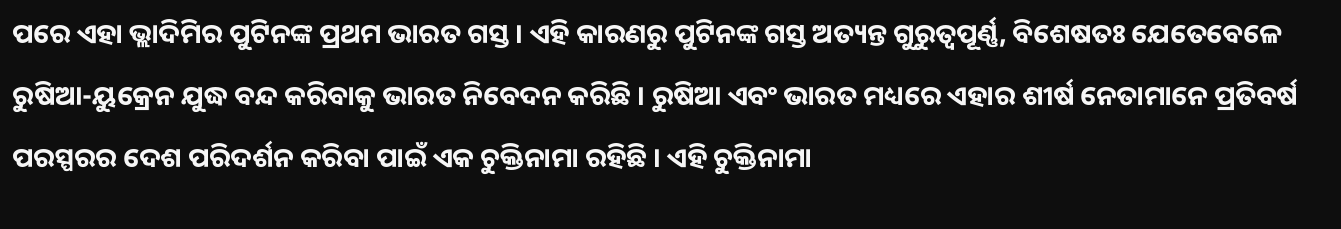ପରେ ଏହା ଭ୍ଲାଦିମିର ପୁଟିନଙ୍କ ପ୍ରଥମ ଭାରତ ଗସ୍ତ । ଏହି କାରଣରୁ ପୁଟିନଙ୍କ ଗସ୍ତ ଅତ୍ୟନ୍ତ ଗୁରୁତ୍ୱପୂର୍ଣ୍ଣ, ବିଶେଷତଃ ଯେତେବେଳେ ରୁଷିଆ-ୟୁକ୍ରେନ ଯୁଦ୍ଧ ବନ୍ଦ କରିବାକୁ ଭାରତ ନିବେଦନ କରିଛି । ରୁଷିଆ ଏବଂ ଭାରତ ମଧ୍ୟରେ ଏହାର ଶୀର୍ଷ ନେତାମାନେ ପ୍ରତିବର୍ଷ ପରସ୍ପରର ଦେଶ ପରିଦର୍ଶନ କରିବା ପାଇଁ ଏକ ଚୁକ୍ତିନାମା ରହିଛି । ଏହି ଚୁକ୍ତିନାମା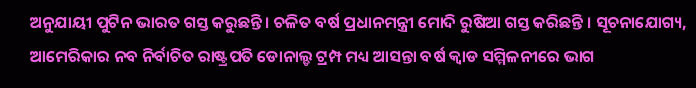ଅନୁଯାୟୀ ପୁଟିନ ଭାରତ ଗସ୍ତ କରୁଛନ୍ତି । ଚଳିତ ବର୍ଷ ପ୍ରଧାନମନ୍ତ୍ରୀ ମୋଦି ରୁଷିଆ ଗସ୍ତ କରିଛନ୍ତି । ସୂଚନାଯୋଗ୍ୟ, ଆମେରିକାର ନବ ନିର୍ବାଚିତ ରାଷ୍ଟ୍ରପତି ଡୋନାଲ୍ଡ ଟ୍ରମ୍ପ ମଧ୍ୟ ଆସନ୍ତା ବର୍ଷ କ୍ୱାଡ ସମ୍ମିଳନୀରେ ଭାଗ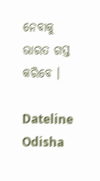ନେବାକୁ ଭାରତ ଗସ୍ତ କରିବେ ।

Dateline Odisha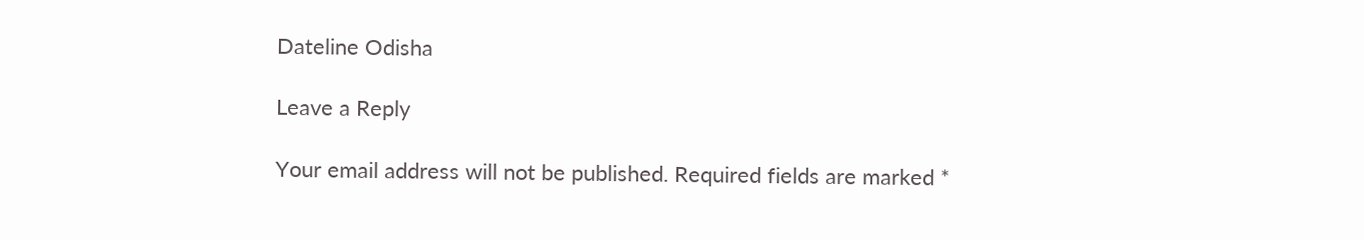Dateline Odisha

Leave a Reply

Your email address will not be published. Required fields are marked *